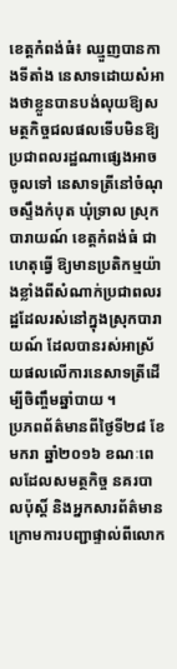ខេត្ដកំពង់ធំ៖ ឈ្មួញបានកាងទីតាំង នេសាទដោយសំអាងថាខ្លួនបានបង់លុយឱ្យសមត្ថកិច្ចជលផលទើបមិនឱ្យ ប្រជាពលរដ្ឋណាផ្សេងអាចចូលទៅ នេសាទត្រីនៅចំណុចស្ទឹងកំបុត ឃុំទ្រាល ស្រុកបារាយណ៍ ខេត្ដកំពង់ធំ ជាហេតុធ្វើ ឱ្យមានប្រតិកម្មយ៉ាងខ្លាំងពីសំណាក់ប្រជាពលរដ្ឋដែលរស់នៅក្នុងស្រុកបារាយណ៍ ដែលបានរស់អាស្រ័យផលលើការនេសាទត្រីដើម្បីចិញ្ចឹមឆ្នាំបាយ ។
ប្រភពព័ត៌មានពីថ្ងៃទី២៨ ខែមករា ឆ្នាំ២០១៦ ខណៈពេលដែលសមត្ថកិច្ច នគរបាលប៉ុស្ដិ៍ និងអ្នកសារព័ត៌មាន ក្រោមការបញ្ជាផ្ទាល់ពីលោក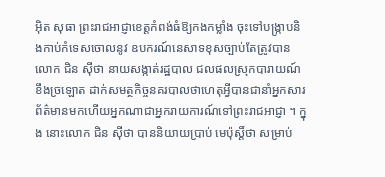អ៊ិត សុធា ព្រះរាជអាជ្ញាខេត្ដកំពង់ធំឱ្យកងកម្លាំង ចុះទៅបង្ក្រាបនិងកាប់កំទេសចោលនូវ ឧបករណ៍នេសាទខុសច្បាប់តែត្រូវបាន លោក ជិន ស៊ីថា នាយសង្កាត់រដ្ឋបាល ជលផលស្រុកបារាយណ៍ ខឹងច្រឡោត ដាក់សមត្ថកិច្ចនគរបាលថាហេតុអ្វីបានជានាំអ្នកសារព័ត៌មានមកហើយអ្នកណាជាអ្នករាយការណ៍ទៅព្រះរាជអាជ្ញា ។ ក្នុង នោះលោក ជិន ស៊ីថា បាននិយាយប្រាប់ មេប៉ុស្ដិ៍ថា សម្រាប់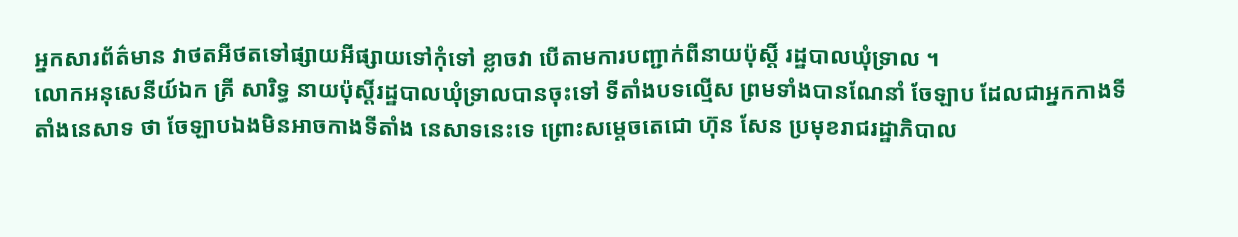អ្នកសារព័ត៌មាន វាថតអីថតទៅផ្សាយអីផ្សាយទៅកុំទៅ ខ្លាចវា បើតាមការបញ្ជាក់ពីនាយប៉ុស្ដិ៍ រដ្ឋបាលឃុំទ្រាល ។
លោកអនុសេនីយ៍ឯក គ្រី សារិទ្ធ នាយប៉ុស្ដិ៍រដ្ឋបាលឃុំទ្រាលបានចុះទៅ ទីតាំងបទល្មើស ព្រមទាំងបានណែនាំ ចែឡាប ដែលជាអ្នកកាងទីតាំងនេសាទ ថា ចែឡាបឯងមិនអាចកាងទីតាំង នេសាទនេះទេ ព្រោះសម្ដេចតេជោ ហ៊ុន សែន ប្រមុខរាជរដ្ឋាភិបាល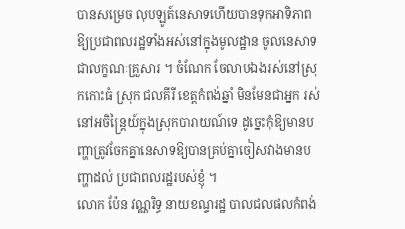បានសម្រេច លុបឡូត៍នេសាទហើយបានទុកអាទិភាព ឱ្យប្រជាពលរដ្ឋទាំងអស់នៅក្នុងមូលដ្ឋាន ចូលនេសាទជាលក្ខណៈគ្រួសារ ។ ចំណែក ចែលាបឯងរស់នៅស្រុកកោះធំ ស្រុក ជលគីរី ខេត្ដកំពង់ឆ្នាំ មិនមែនជាអ្នក រស់នៅអចិន្ដ្រៃយ៍ក្នុងស្រុកបារាយណ៍ទេ ដូច្នេះកុំឱ្យមានបញ្ហាត្រូវចែកគ្នានេសាទឱ្យបានគ្រប់គ្នាចៀសវាងមានបញ្ហាដល់ ប្រជាពលរដ្ឋរបស់ខ្ញុំ ។
លោក ប៉ែន វណ្ណរិទ្ធ នាយខណ្ទរដ្ឋ បាលជលផលកំពង់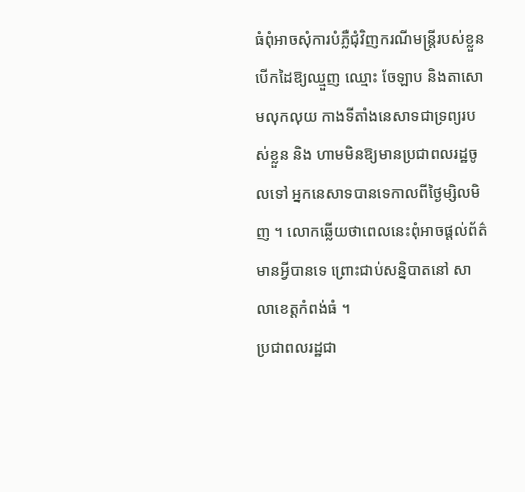ធំពុំអាចសុំការបំភ្លឺជុំវិញករណីមន្ដ្រីរបស់ខ្លួនបើកដៃឱ្យឈ្មួញ ឈ្មោះ ចែឡាប និងតាសោមលុកលុយ កាងទីតាំងនេសាទជាទ្រព្យរបស់ខ្លួន និង ហាមមិនឱ្យមានប្រជាពលរដ្ឋចូលទៅ អ្នកនេសាទបានទេកាលពីថ្ងៃម្សិលមិញ ។ លោកឆ្លើយថាពេលនេះពុំអាចផ្ដល់ព័ត៌មានអ្វីបានទេ ព្រោះជាប់សន្និបាតនៅ សាលាខេត្ដកំពង់ធំ ។
ប្រជាពលរដ្ឋជា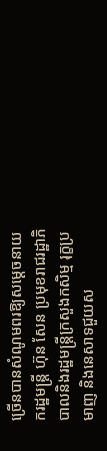ច្រើនបានសំណូមពរឱ្យសម្ដេចនាយករដ្ឋមន្ដ្រី ហ៊ុន សែន ប្រមុខរាជរដ្ឋាភិបាលនិងរដ្ឋមន្ដ្រីក្រសួងកសិម្ម រុក្ខប្រមាញ និងនេសាទជួយស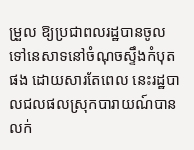ម្រួល ឱ្យប្រជាពលរដ្ឋបានចូលទៅនេសាទនៅចំណុចស្ទឹងកំបុតផង ដោយសារតែពេល នេះរដ្ឋបាលជលផលស្រុកបារាយណ៍បានលក់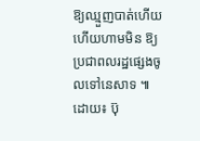ឱ្យឈ្មួញបាត់ហើយ ហើយហាមមិន ឱ្យប្រជាពលរដ្ឋផ្សេងចូលទៅនេសាទ ៕
ដោយ៖ ប៊ុ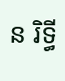ន រិទ្ធី